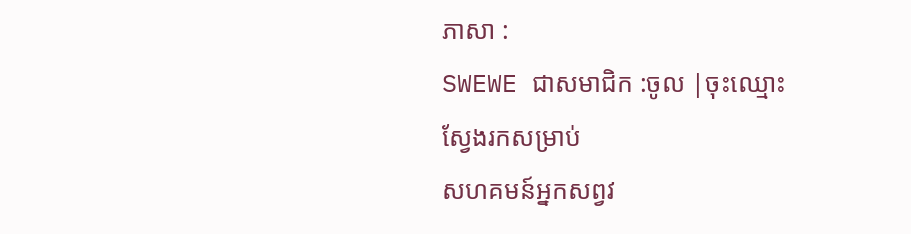ភាសា :
SWEWE ជាសមាជិក :ចូល |ចុះឈ្មោះ
ស្វែងរកសម្រាប់
សហគមន៍អ្នកសព្វវ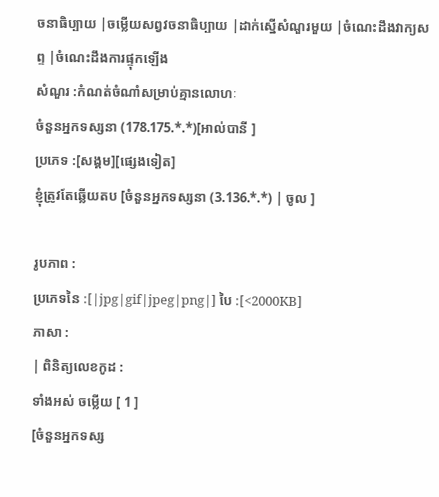ចនាធិប្បាយ |ចម្លើយសព្វវចនាធិប្បាយ |ដាក់ស្នើសំណួរមួយ |ចំណេះដឹងវាក្យសព្ទ |ចំណេះដឹងការផ្ទុកឡើង
សំណួរ :កំណត់ចំណាំសម្រាប់គ្មានលោហៈ
ចំនួនអ្នកទស្សនា (178.175.*.*)[អាល់បានី ]
ប្រភេទ :[សង្គម][ផ្សេងទៀត]
ខ្ញុំត្រូវតែឆ្លើយតប [ចំនួនអ្នកទស្សនា (3.136.*.*) | ចូល ]

រូបភាព :
ប្រភេទនៃ :[|jpg|gif|jpeg|png|] បៃ :[<2000KB]
ភាសា :
| ពិនិត្យលេខកូដ :
ទាំងអស់ ចម្លើយ [ 1 ]
[ចំនួនអ្នកទស្ស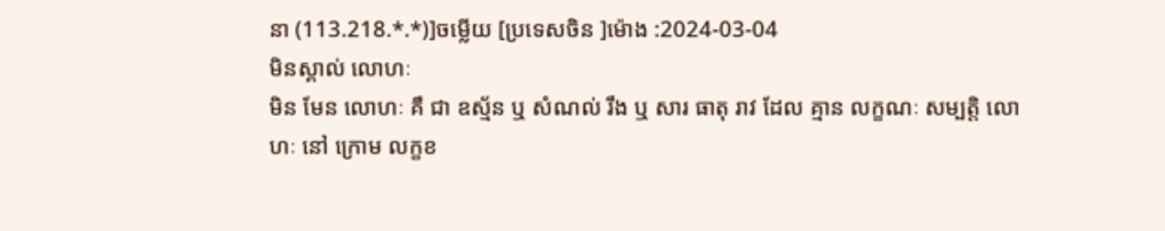នា (113.218.*.*)]ចម្លើយ [ប្រទេសចិន ]ម៉ោង :2024-03-04
មិនស្គាល់ លោហៈ
មិន មែន លោហៈ គឺ ជា ឧស្ម័ន ឬ សំណល់ រឹង ឬ សារ ធាតុ រាវ ដែល គ្មាន លក្ខណៈ សម្បត្តិ លោហៈ នៅ ក្រោម លក្ខខ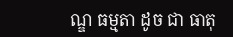ណ្ឌ ធម្មតា ដូច ជា ធាតុ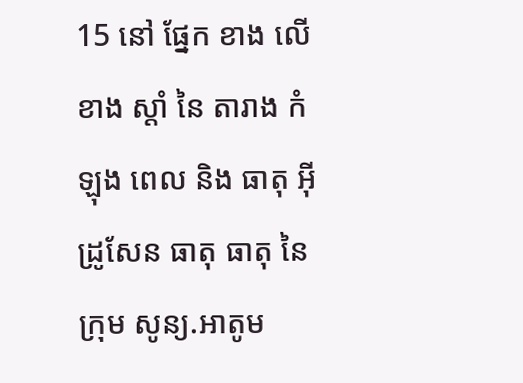15 នៅ ផ្នែក ខាង លើ ខាង ស្តាំ នៃ តារាង កំឡុង ពេល និង ធាតុ អ៊ីដ្រូសែន ធាតុ ធាតុ នៃ ក្រុម សូន្យ.អាតូម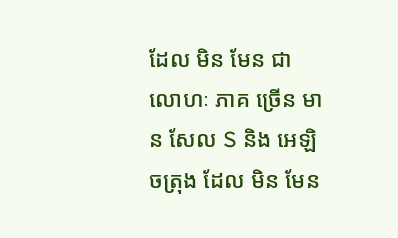ដែល មិន មែន ជា លោហៈ ភាគ ច្រើន មាន សែល S និង អេឡិចត្រុង ដែល មិន មែន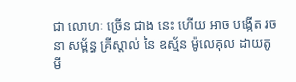ជា លោហៈ ច្រើន ជាង នេះ ហើយ អាច បង្កើត រចនា សម្ព័ន្ធ គ្រីស្តាល់ នៃ ឧស្ម័ន ម៉ូលេគុល ដាយតូមី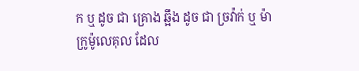ក ឬ ដូច ជា គ្រោង ឆ្អឹង ដូច ជា ច្រវ៉ាក់ ឬ ម៉ាក្រូម៉ូលេគុល ដែល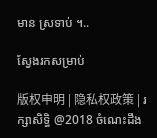មាន ស្រទាប់ ។..

ស្វែងរកសម្រាប់

版权申明 | 隐私权政策 | រក្សាសិទ្ធិ @2018 ចំណេះដឹង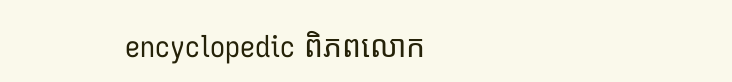encyclopedic ពិភពលោក